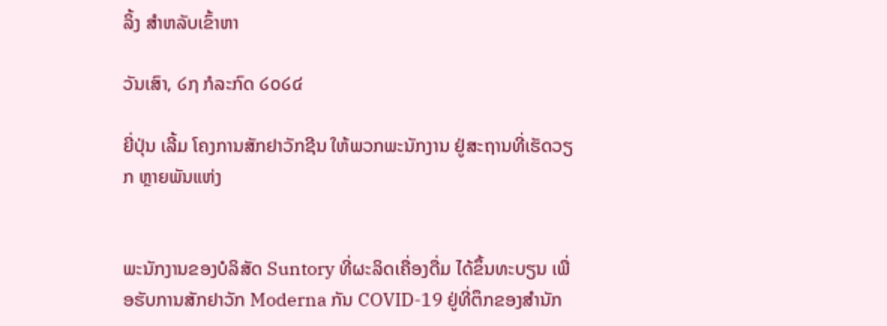ລິ້ງ ສຳຫລັບເຂົ້າຫາ

ວັນເສົາ, ໒໗ ກໍລະກົດ ໒໐໒໔

ຍີ່ປຸ່ນ ເລີ້ມ ໂຄງການສັກຢາວັກຊີນ ໃຫ້ພວກພະນັກງານ ຢູ່ສະຖານທີ່ເຮັດວຽກ ຫຼາຍພັນແຫ່ງ


ພະນັກງານຂອງບໍລິສັດ Suntory ທີ່ຜະລິດເຄື່ອງດື່ມ ໄດ້ຂຶ້ນທະບຽນ ເພື່ອຮັບການສັກຢາວັກ Moderna ກັນ COVID-19 ຢູ່ທີ່ຕຶກຂອງສຳນັກ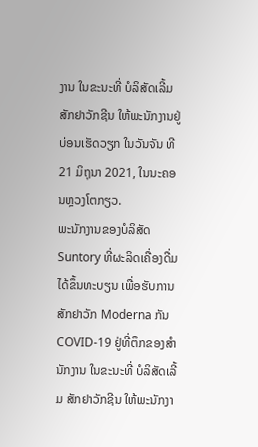ງານ ໃນຂະນະທີ່ ບໍລິສັດເລີ້ມ ສັກຢາວັກຊີນ ໃຫ້ພະນັກງານຢູ່ບ່ອນເຮັດວຽກ ໃນວັນຈັນ ທີ 21 ມິຖຸນາ 2021, ໃນນະຄອນຫຼວງໂຕກຽວ.
ພະນັກງານຂອງບໍລິສັດ Suntory ທີ່ຜະລິດເຄື່ອງດື່ມ ໄດ້ຂຶ້ນທະບຽນ ເພື່ອຮັບການສັກຢາວັກ Moderna ກັນ COVID-19 ຢູ່ທີ່ຕຶກຂອງສຳນັກງານ ໃນຂະນະທີ່ ບໍລິສັດເລີ້ມ ສັກຢາວັກຊີນ ໃຫ້ພະນັກງາ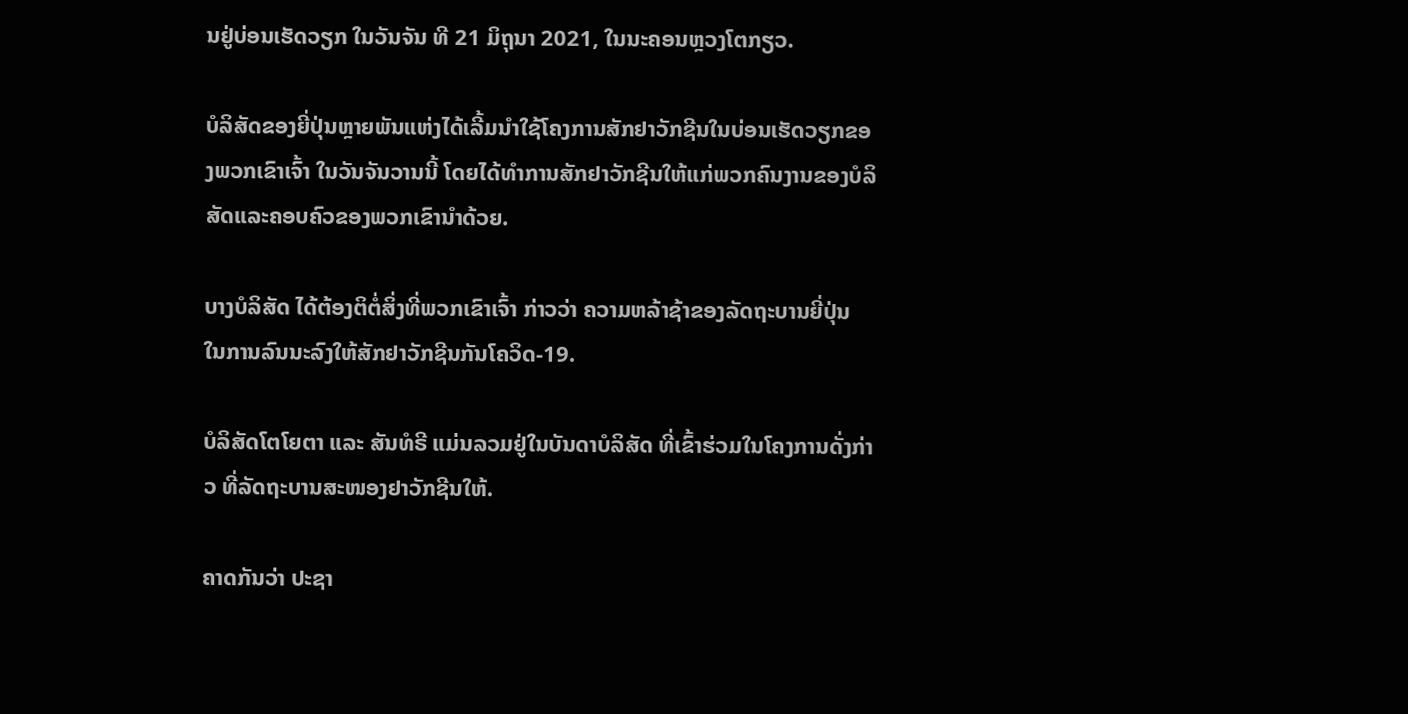ນຢູ່ບ່ອນເຮັດວຽກ ໃນວັນຈັນ ທີ 21 ມິຖຸນາ 2021, ໃນນະຄອນຫຼວງໂຕກຽວ.

ບໍລິສັດຂອງຍີ່ປຸ່ນຫຼາຍພັນແຫ່ງໄດ້ເລີ້ມນຳໃຊ້ໂຄງການສັກຢາວັກຊີນໃນບ່ອນເຮັດວຽກຂອງພວກເຂົາເຈົ້າ ໃນວັນຈັນວານນີ້ ໂດຍໄດ້ທໍາການສັກຢາວັກຊີນໃຫ້ແກ່ພວກຄົນງານຂອງບໍລິສັດແລະຄອບຄົວຂອງພວກເຂົານຳດ້ວຍ.

ບາງບໍລິສັດ ໄດ້ຕ້ອງຕິຕໍ່ສິ່ງທີ່ພວກເຂົາເຈົ້າ ກ່າວວ່າ ຄວາມຫລ້າຊ້າຂອງລັດຖະບານຍີ່ປຸ່ນ ໃນການລົນນະລົງໃຫ້ສັກຢາວັກຊີນກັນໂຄວິດ-19.

ບໍລິສັດໂຕໂຍຕາ ແລະ ສັນທໍຣີ ແມ່ນລວມຢູ່ໃນບັນດາບໍລິສັດ ທີ່ເຂົ້າຮ່ວມໃນໂຄງການດັ່ງກ່າວ ທີ່ລັດຖະບານສະໜອງຢາວັກຊີນໃຫ້.

ຄາດກັນວ່າ ປະຊາ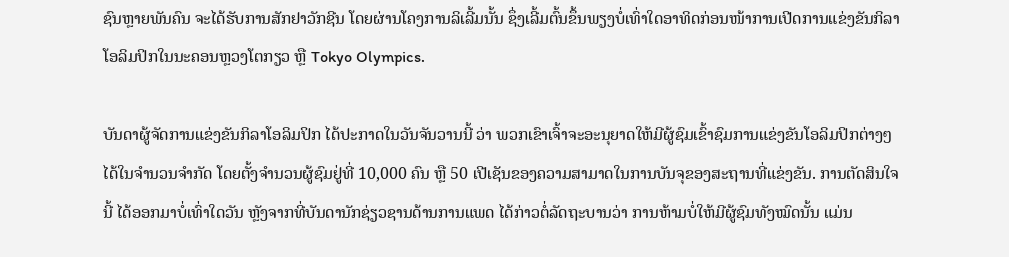ຊົນຫຼາຍພັນຄົນ ຈະໄດ້ຮັບການສັກຢາວັກຊີນ ໂດຍຜ່ານໂຄງການລິເລີ້ມນັ້ນ ຊຶ່ງເລີ້ມຕົ້ນຂຶ້ນພຽງບໍ່ເທົ່າໃດອາທິດກ່ອນໜ້າການເປີດການແຂ່ງຂັນກິລາໂອລິມປິກໃນນະຄອນຫຼວງໂຕກຽວ ຫຼື Tokyo Olympics.

ບັນດາຜູ້ຈັດການແຂ່ງຂັນກິລາໂອລິມປິກ ໄດ້ປະກາດໃນວັນຈັນວານນີ້ ວ່າ ພວກເຂົາເຈົ້າຈະອະນຸຍາດໃຫ້ມີຜູ້ຊົມເຂົ້າຊົມການແຂ່ງຂັນໂອລິມປິກຕ່າງໆ ໄດ້ໃນຈຳນວນຈຳກັດ ໂດຍຕັ້ງຈຳນວນຜູ້ຊົມຢູ່ທີ່ 10,000 ຄົນ ຫຼື 50 ເປີເຊັນຂອງຄວາມສາມາດໃນການບັນຈຸຂອງສະຖານທີ່ແຂ່ງຂັນ. ການຕັດສິນໃຈນີ້ ໄດ້ອອກມາບໍ່ເທົ່າໃດວັນ ຫຼັງຈາກທີ່ບັນດານັກຊ່ຽວຊານດ້ານການແພດ ໄດ້ກ່າວຕໍ່ລັດຖະບານວ່າ ການຫ້າມບໍ່ໃຫ້ມີຜູ້ຊົມທັງໝົດນັ້ນ ແມ່ນ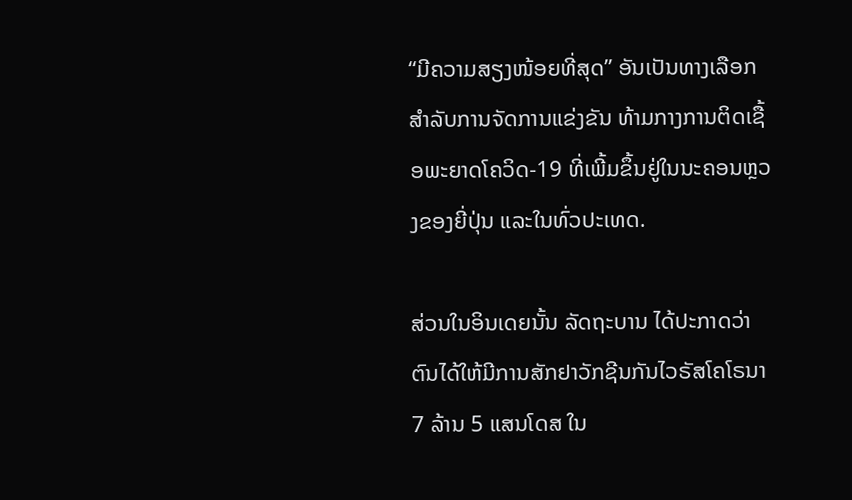“ມີຄວາມສຽງໜ້ອຍທີ່ສຸດ” ອັນເປັນທາງເລືອກສຳລັບການຈັດການແຂ່ງຂັນ ທ້າມກາງການຕິດເຊື້ອພະຍາດໂຄວິດ-19 ທີ່ເພີ້ມຂຶ້ນຢູ່ໃນນະຄອນຫຼວງຂອງຍີ່ປຸ່ນ ແລະໃນທົ່ວປະເທດ.

ສ່ວນໃນອິນເດຍນັ້ນ ລັດຖະບານ ໄດ້ປະກາດວ່າ ຕົນໄດ້ໃຫ້ມີການສັກຢາວັກຊີນກັນໄວຣັສໂຄໂຣນາ 7 ລ້ານ 5 ແສນໂດສ ໃນ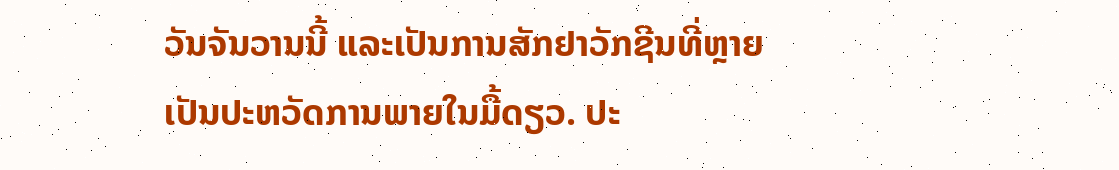ວັນຈັນວານນີ້ ແລະເປັນການສັກຢາວັກຊີນທີ່ຫຼາຍເປັນປະຫວັດການພາຍໃນມື້ດຽວ. ປະ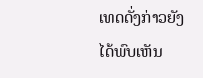ເທດດັ່ງກ່າວຍັງໄດ້ພົບເຫັນ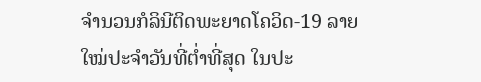ຈຳນວນກໍລິນີຕິດພະຍາດໂຄວິດ-19 ລາຍໃໝ່ປະຈຳວັນທີ່ຕ່ຳທີ່ສຸດ ໃນປະ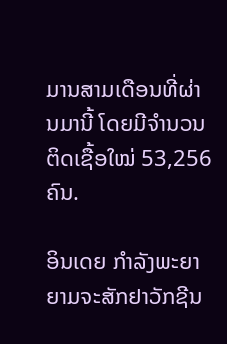ມານສາມເດືອນທີ່ຜ່ານມານີ້ ໂດຍມີຈຳນວນຕິດເຊື້ອໃໝ່ 53,256 ຄົນ.

ອິນເດຍ ກຳລັງພະຍາຍາມຈະສັກຢາວັກຊີນ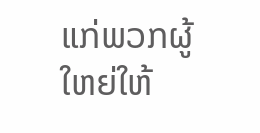ແກ່ພວກຜູ້ໃຫຍ່ໃຫ້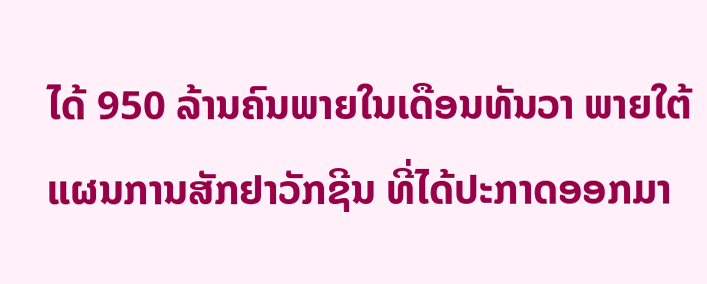ໄດ້ 950 ລ້ານຄົນພາຍໃນເດືອນທັນວາ ພາຍໃຕ້ແຜນການສັກຢາວັກຊີນ ທີ່ໄດ້ປະກາດອອກມາ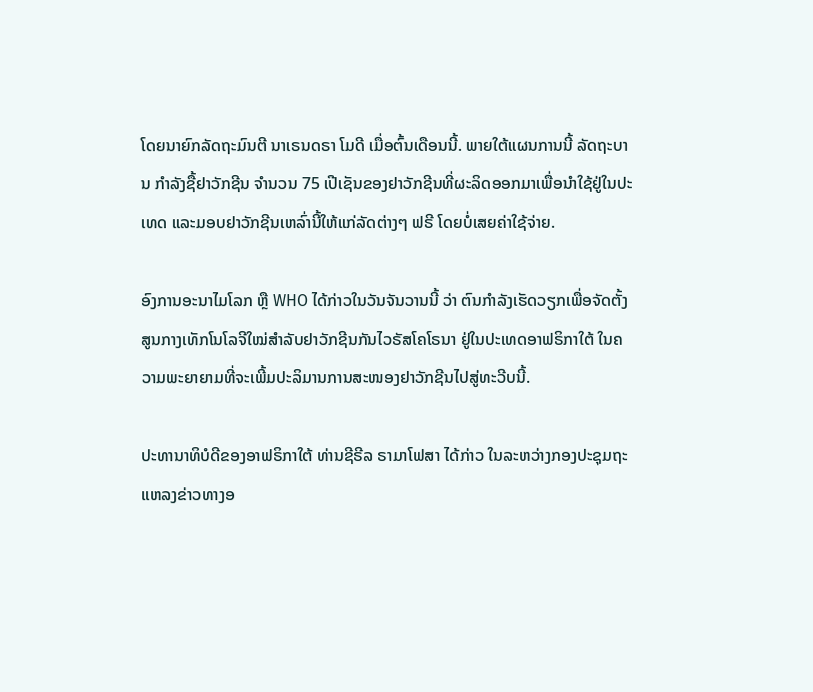ໂດຍນາຍົກລັດຖະມົນຕີ ນາເຣນດຣາ ໂມດີ ເມື່ອຕົ້ນເດືອນນີ້. ພາຍໃຕ້ແຜນການນີ້ ລັດຖະບານ ກຳລັງຊື້ຢາວັກຊີນ ຈຳນວນ 75 ເປີເຊັນຂອງຢາວັກຊີນທີ່ຜະລິດອອກມາເພື່ອນຳໃຊ້ຢູ່ໃນປະເທດ ແລະມອບຢາວັກຊີນເຫລົ່ານີ້ໃຫ້ແກ່ລັດຕ່າງໆ ຟຣີ ໂດຍບໍ່ເສຍຄ່າໃຊ້ຈ່າຍ.

ອົງການອະນາໄມໂລກ ຫຼື WHO ໄດ້ກ່າວໃນວັນຈັນວານນີ້ ວ່າ ຕົນກຳລັງເຮັດວຽກເພື່ອຈັດຕັ້ງສູນກາງເທັກໂນໂລຈີໃໝ່ສຳລັບຢາວັກຊີນກັນໄວຣັສໂຄໂຣນາ ຢູ່ໃນປະເທດອາຟຣິກາໃຕ້ ໃນຄວາມພະຍາຍາມທີ່ຈະເພີ້ມປະລິມານການສະໜອງຢາວັກຊີນໄປສູ່ທະວີບນີ້.

ປະທານາທິບໍດີຂອງອາຟຣິກາໃຕ້ ທ່ານຊີຣີລ ຣາມາໂຟສາ ໄດ້ກ່າວ ໃນລະຫວ່າງກອງປະຊຸມຖະແຫລງຂ່າວທາງອ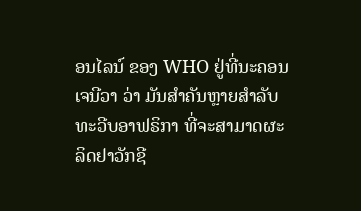ອນໄລນ໌ ຂອງ WHO ຢູ່ທີ່ນະຄອນເຈນີວາ ວ່າ ມັນສຳຄັນຫຼາຍສຳລັບທະວີບອາຟຣິກາ ທີ່ຈະສາມາດຜະລິດຢາວັກຊີ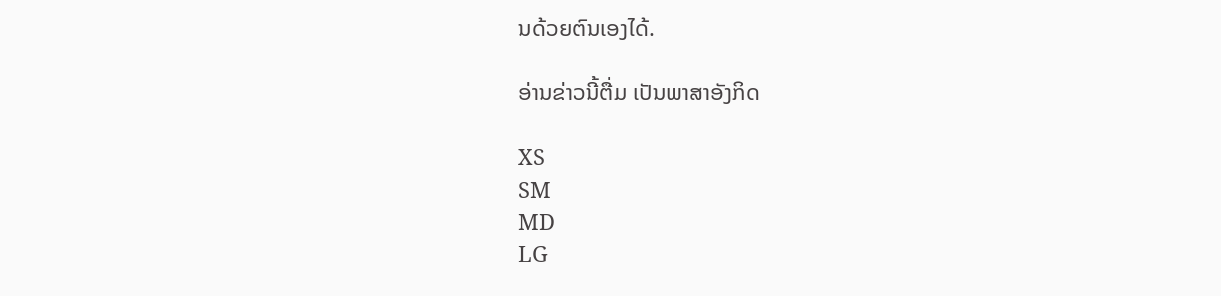ນດ້ວຍຕົນເອງໄດ້.

ອ່ານຂ່າວນີ້ຕື່ມ ເປັນພາສາອັງກິດ

XS
SM
MD
LG